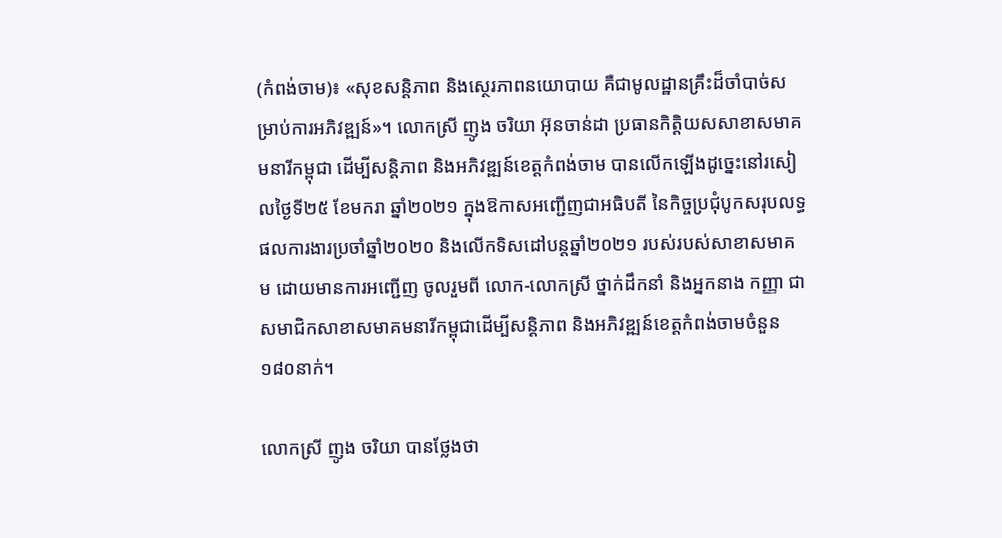(កំពង់ចាម)៖ «សុខសន្តិភាព និងស្ថេរភាពនយោបាយ គឺជាមូលដ្ឋានគ្រឹះដ៏ចាំបាច់សម្រាប់ការអភិវឌ្ឍន៍»។ លោកស្រី ញូង ចរិយា អ៊ុនចាន់ដា ប្រធានកិត្តិយសសាខាសមាគមនារីកម្ពុជា ដើម្បីសន្តិភាព និងអភិវឌ្ឍន៍ខេត្តកំពង់ចាម បានលើកឡើងដូច្នេះនៅរសៀលថ្ងៃទី២៥ ខែមករា ឆ្នាំ២០២១ ក្នុងឱកាសអញ្ជើញជាអធិបតី នៃកិច្ចប្រជុំបូកសរុបលទ្ធផលការងារប្រចាំឆ្នាំ២០២០ និងលើកទិសដៅបន្តឆ្នាំ២០២១ របស់របស់សាខាសមាគម ដោយមានការអញ្ជើញ ចូលរួមពី លោក-លោកស្រី ថ្នាក់ដឹកនាំ និងអ្នកនាង កញ្ញា ជាសមាជិកសាខាសមាគមនារីកម្ពុជាដើម្បីសន្តិភាព និងអភិវឌ្ឍន៍ខេត្តកំពង់ចាមចំនួន១៨០នាក់។

លោកស្រី ញូង ចរិយា បានថ្លែងថា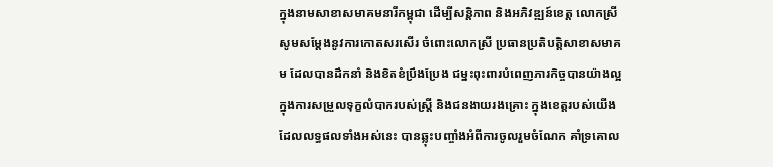ក្នុងនាមសាខាសមាគមនារីកម្ពុជា ដើម្បីសន្តិភាព និងអភិវឌ្ឍន៍ខេត្ត លោកស្រី សូមសម្ដែងនូវការកោតសរសើរ ចំពោះលោកស្រី ប្រធានប្រតិបត្តិសាខាសមាគម ដែលបានដឹកនាំ និងខិតខំប្រឹងប្រែង ជម្នះពុះពារបំពេញភារកិច្ចបានយ៉ាងល្អ ក្នុងការសម្រួលទុក្ខលំបាករបស់ស្រ្តី និងជនងាយរងគ្រោះ ក្នុងខេត្តរបស់យើង ដែលលទ្ធផលទាំងអស់នេះ បានឆ្លុះបញ្ចាំងអំពីការចូលរួមចំណែក គាំទ្រគោល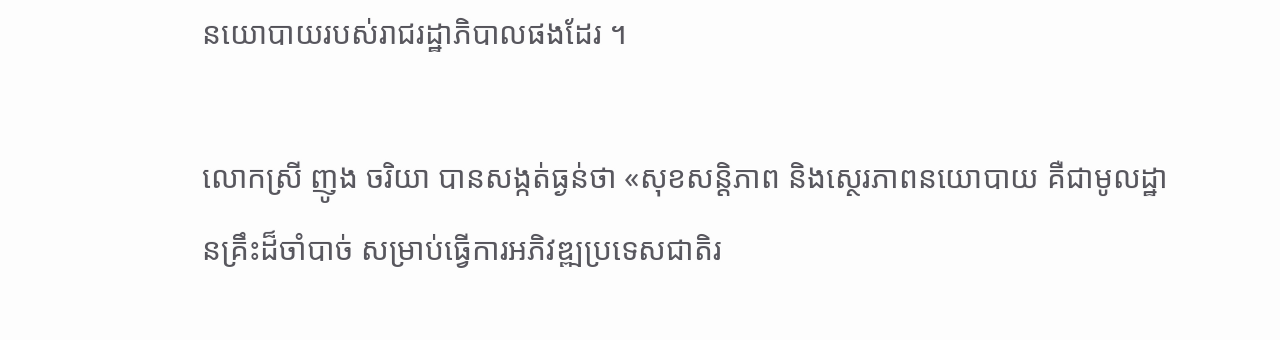នយោបាយរបស់រាជរដ្ឋាភិបាលផងដែរ ។

លោកស្រី ញូង ចរិយា បានសង្កត់ធ្ងន់ថា «សុខសន្តិភាព និងស្ថេរភាពនយោបាយ គឺជាមូលដ្ឋានគ្រឹះដ៏ចាំបាច់ សម្រាប់ធ្វើការអភិវឌ្ឍប្រទេសជាតិរ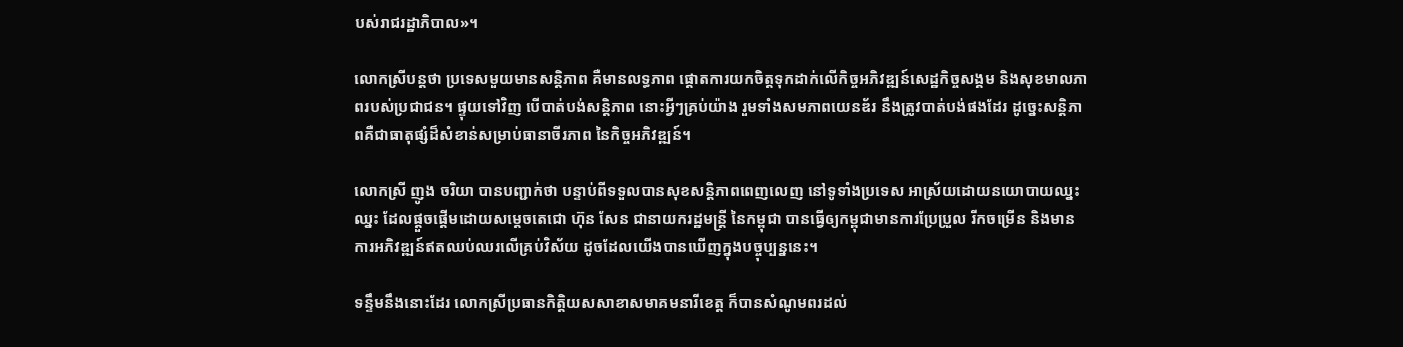បស់រាជរដ្ឋាភិបាល»។

លោកស្រីបន្តថា ប្រទេសមួយមានសន្តិភាព គឺមានលទ្ធភាព ផ្តោតការយកចិត្តទុកដាក់លើកិច្ចអភិវឌ្ឍន៍សេដ្ឋកិច្ចសង្គម និងសុខមាលភាពរបស់ប្រជាជន។ ផ្ទុយទៅវិញ បើបាត់បង់សន្តិភាព នោះអ្វីៗគ្រប់យ៉ាង រួមទាំងសមភាពយេនឌ័រ នឹងត្រូវបាត់បង់ផងដែរ ដូច្នេះសន្តិភាពគឺជាធាតុផ្សំដ៏សំខាន់សម្រាប់ធានាចីរភាព នៃកិច្ចអភិវឌ្ឍន៍។

លោកស្រី ញូង ចរិយា បានបញ្ជាក់ថា បន្ទាប់ពីទទួលបានសុខសន្តិភាពពេញលេញ នៅទូទាំងប្រទេស អាស្រ័យដោយនយោបាយឈ្នះឈ្នះ ដែលផ្តួចផ្តើមដោយសម្តេចតេជោ ហ៊ុន សែន ជានាយករដ្ឋមន្ត្រី នៃកម្ពុជា បានធ្វើឲ្យកម្ពុជាមានការប្រែប្រួល រីកចម្រើន និងមានការអភិវឌ្ឍន៍ឥតឈប់ឈរលើគ្រប់វិស័យ ដូចដែលយើងបានឃើញក្នុងបច្ចុប្បន្ននេះ។

ទន្ទឹមនឹងនោះដែរ លោកស្រីប្រធានកិត្តិយសសាខាសមាគមនារីខេត្ត ក៏បានសំណូមពរដល់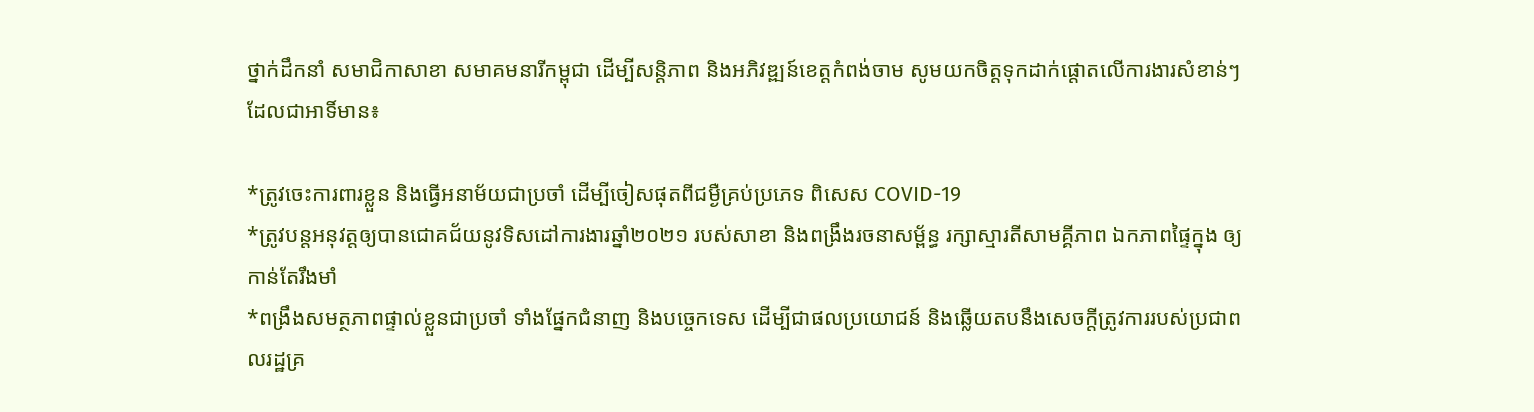ថ្នាក់ដឹកនាំ សមាជិកាសាខា សមាគមនារីកម្ពុជា ដើម្បីសន្តិភាព និងអភិវឌ្ឍន៍ខេត្តកំពង់ចាម សូមយកចិត្តទុកដាក់ផ្តោតលើការងារសំខាន់ៗ ដែលជាអាទិ៍មាន៖

*ត្រូវចេះការពារខ្លួន និងធ្វើអនាម័យជាប្រចាំ ដើម្បីចៀសផុតពីជម្ងឺគ្រប់ប្រភេទ ពិសេស COVID-19
*ត្រូវបន្តអនុវត្តឲ្យបានជោគជ័យនូវទិសដៅការងារឆ្នាំ២០២១ របស់សាខា និងពង្រឹងរចនាសម្ព័ន្ធ រក្សាស្មារតីសាមគ្គីភាព ឯកភាពផ្ទៃក្នុង ឲ្យកាន់តែរឹងមាំ
*ពង្រឹងសមត្ថភាពផ្ទាល់ខ្លួនជាប្រចាំ ទាំងផ្នែកជំនាញ និងបច្ចេកទេស ដើម្បីជាផលប្រយោជន៍ និងឆ្លើយតបនឹងសេចក្តីត្រូវការរបស់ប្រជាពលរដ្ឋគ្រ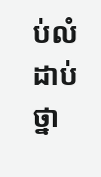ប់លំដាប់ថ្នា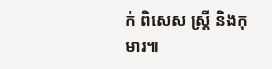ក់ ពិសេស ស្ត្រី និងកុមារ៕